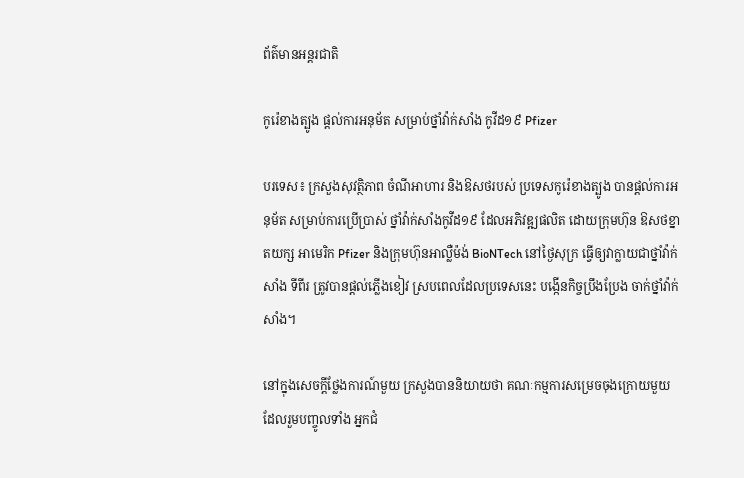ព័ត៌មានអន្តរជាតិ

កូរ៉េខាងត្បូង ផ្តល់ការអនុម័ត សម្រាប់ថ្នាំវ៉ាក់សាំង កូវីដ១៩ Pfizer

បរទេស៖ ក្រសួងសុវត្ថិភាព ចំណីអាហារ និងឱសថរបស់ ប្រទេសកូរ៉េខាងត្បូង បានផ្តល់ការអនុម័ត សម្រាប់ការប្រើប្រាស់ ថ្នាំវ៉ាក់សាំងកូវីដ១៩ ដែលអភិវឌ្ឍផលិត ដោយក្រុមហ៊ុន ឱសថខ្នាតយក្ស អាមេរិក Pfizer និងក្រុមហ៊ុនអាល្លឺម៉ង់ BioNTech នៅថ្ងៃសុក្រ ធ្វើឲ្យវាក្លាយជាថ្នាំវ៉ាក់សាំង ទីពីរ ត្រូវបានផ្តល់ភ្លើងខៀវ ស្របពេលដែលប្រទេសនេះ បង្កើនកិច្ចប្រឹងប្រែង ចាក់ថ្នាំវ៉ាក់សាំង។

នៅក្នុងសេចក្តីថ្លែងការណ៍មួយ ក្រសួងបាននិយាយថា គណៈកម្មការសម្រេចចុងក្រោយមួយ ដែលរួមបញ្ចូលទាំង អ្នកជំ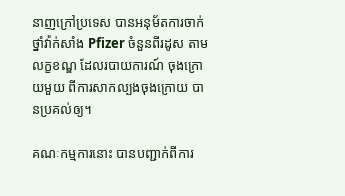នាញក្រៅប្រទេស បានអនុម័តការចាក់ថ្នាំវ៉ាក់សាំង Pfizer ចំនួនពីរដូស តាមលក្ខខណ្ឌ ដែលរបាយការណ៍ ចុងក្រោយមួយ ពីការសាកល្បងចុងក្រោយ បានប្រគល់ឲ្យ។

គណៈកម្មការនោះ បានបញ្ជាក់ពីការ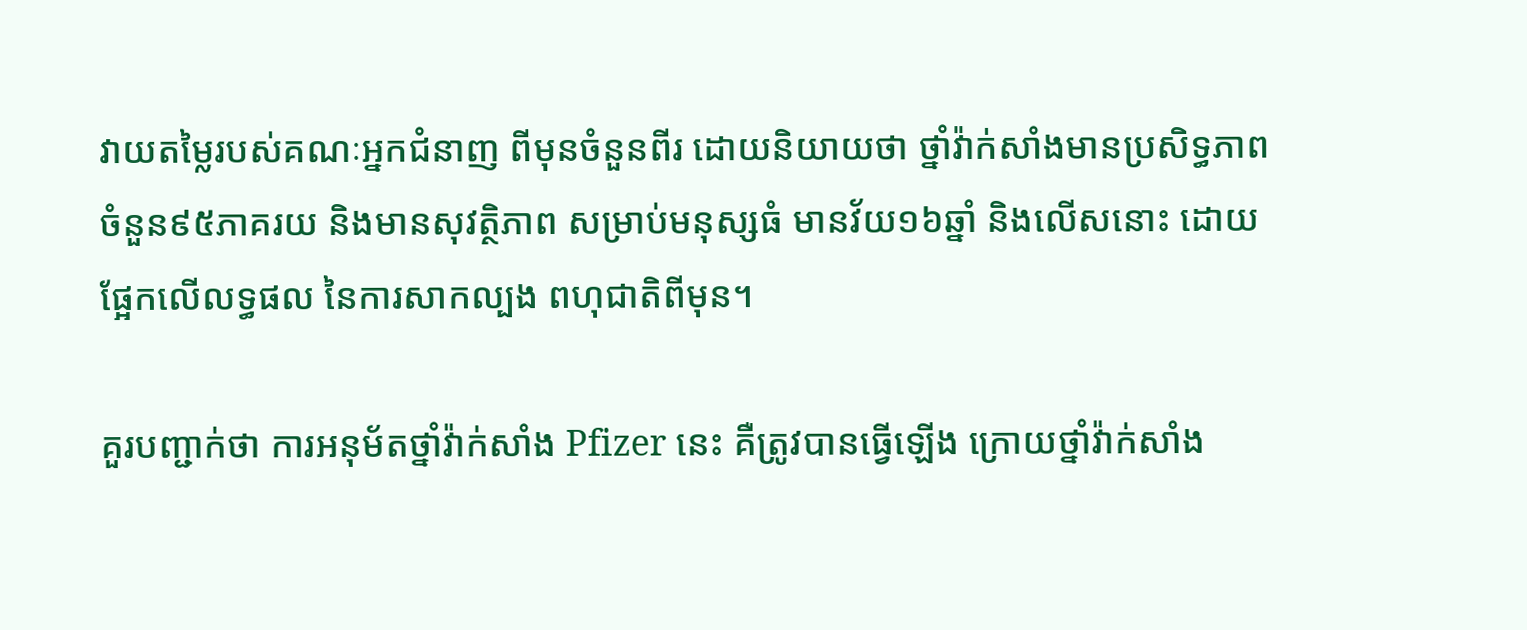វាយតម្លៃរបស់គណៈអ្នកជំនាញ ពីមុនចំនួនពីរ ដោយនិយាយថា ថ្នាំវ៉ាក់សាំងមានប្រសិទ្ធភាព ចំនួន៩៥ភាគរយ និងមានសុវត្ថិភាព សម្រាប់មនុស្សធំ មានវ័យ១៦ឆ្នាំ និងលើសនោះ ដោយផ្អែកលើលទ្ធផល នៃការសាកល្បង ពហុជាតិពីមុន។

គួរបញ្ជាក់ថា ការអនុម័តថ្នាំវ៉ាក់សាំង Pfizer នេះ គឺត្រូវបានធ្វើឡើង ក្រោយថ្នាំវ៉ាក់សាំង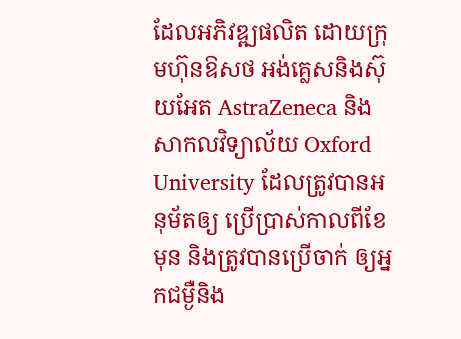ដែលអភិវឌ្ឍផលិត ដោយក្រុមហ៊ុនឱសថ អង់គ្លេសនិងស៊ុយអែត AstraZeneca និងសាកលវិទ្យាល័យ Oxford University ដែលត្រូវបានអនុម័តឲ្យ ប្រើប្រាស់កាលពីខែមុន និងត្រូវបានប្រើចាក់ ឲ្យអ្នកជម្ងឺនិង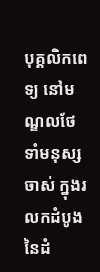បុគ្គលិកពេទ្យ នៅមណ្ឌលថែទាំមនុស្សចាស់ ក្នុងរលកដំបូង នៃដំ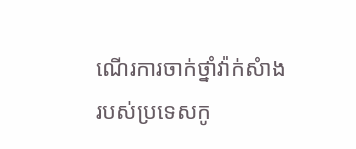ណើរការចាក់ថ្នាំវ៉ាក់សំាង របស់ប្រទេសកូ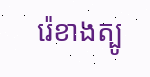រ៉េខាងត្បូ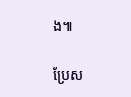ង៕

ប្រែស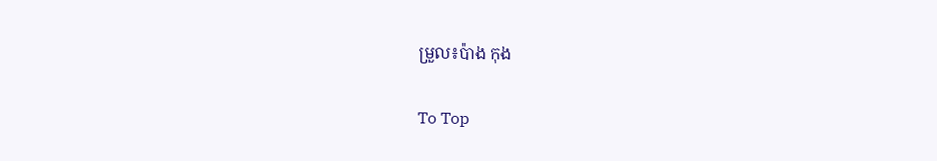ម្រួល៖ប៉ាង កុង

To Top